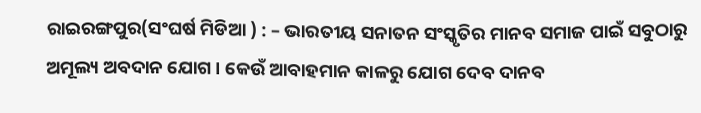ରାଇରଙ୍ଗପୁର(ସଂଘର୍ଷ ମିଡିଆ ) : – ଭାରତୀୟ ସନାତନ ସଂସ୍କୃତିର ମାନବ ସମାଜ ପାଇଁ ସବୁଠାରୁ ଅମୂଲ୍ୟ ଅବଦାନ ଯୋଗ । କେଉଁ ଆବାହମାନ କାଳରୁ ଯୋଗ ଦେବ ଦାନବ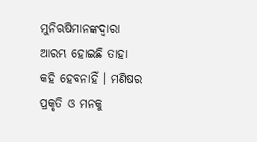ମୁନିଋଷିମାନଙ୍କଦ୍ବାରା ଆରମ୍ଭ ହୋଇଛି ତାହା କହି ହେବନାହିଁ । ମଣିଷର ପ୍ରକୃତି ଓ ମନକୁ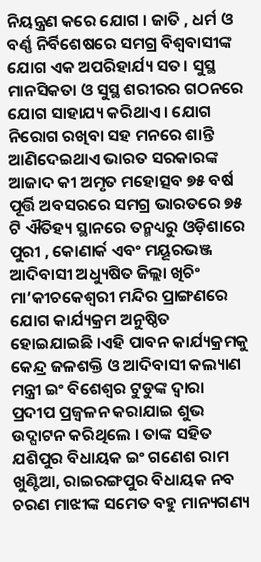ନିୟନ୍ତ୍ରଣ କରେ ଯୋଗ । ଜାତି , ଧର୍ମ ଓ ବର୍ଣ୍ଣ ନିର୍ବିଶେଷରେ ସମଗ୍ର ବିଶ୍ବବାସୀଙ୍କ ଯୋଗ ଏକ ଅପରିହାର୍ଯ୍ୟ ସତ। ସୁସ୍ଥ ମାନସିକତା ଓ ସୁସ୍ଥ ଶରୀରର ଗଠନରେ ଯୋଗ ସାହାଯ୍ୟ କରିଥାଏ । ଯୋଗ ନିରୋଗ ରଖିବା ସହ ମନରେ ଶାନ୍ତି ଆଣିଦେଇଥାଏ ଭାରତ ସରକାରଙ୍କ ଆଜାଦ କୀ ଅମୃତ ମହୋତ୍ସବ ୭୫ ବର୍ଷ ପୂର୍ତ୍ତି ଅବସରରେ ସମଗ୍ର ଭାରତରେ ୭୫ ଟି ଐତିହ୍ୟ ସ୍ଥାନରେ ତନ୍ମଧ୍ୟରୁ ଓଡ଼ିଶାରେ ପୁରୀ , କୋଣାର୍କ ଏବଂ ମୟୂରଭଞ୍ଜ ଆଦିବାସୀ ଅଧ୍ୟୁଷିତ ଜିଲ୍ଲା ଖିଚିଂ ମା’କୀଚକେଶ୍ବରୀ ମନ୍ଦିର ପ୍ରାଙ୍ଗଣରେ ଯୋଗ କାର୍ଯ୍ୟକ୍ରମ ଅନୁଷ୍ଠିତ ହୋଇଯାଇଛି ।ଏହି ପାବନ କାର୍ଯ୍ୟକ୍ରମକୁ କେନ୍ଦ୍ର ଜଳଶକ୍ତି ଓ ଆଦିବାସୀ କଲ୍ୟାଣ ମନ୍ତ୍ରୀ ଇଂ ବିଶେଶ୍ୱର ଟୁଡୁଙ୍କ ଦ୍ବାରା ପ୍ରଦୀପ ପ୍ରଜ୍ବଳନ କରାଯାଇ ଶୁଭ ଉଦ୍ଘାଟନ କରିଥିଲେ । ତାଙ୍କ ସହିତ ଯଶିପୁର ବିଧାୟକ ଇଂ ଗଣେଶ ରାମ ଖୁଣ୍ଟିଆ, ରାଇରଙ୍ଗପୁର ବିଧାୟକ ନବ ଚରଣ ମାଝୀଙ୍କ ସମେତ ବହୁ ମାନ୍ୟଗଣ୍ୟ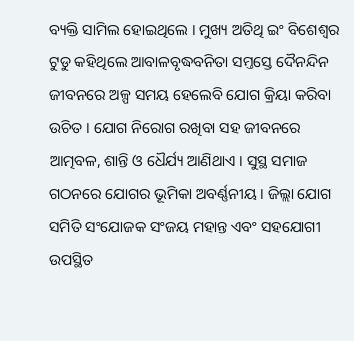ବ୍ୟକ୍ତି ସାମିଲ ହୋଇଥିଲେ । ମୁଖ୍ୟ ଅତିଥି ଇଂ ବିଶେଶ୍ୱର ଟୁଡୁ କହିଥିଲେ ଆବାଳବୃଦ୍ଧବନିତା ସମ୍ତସ୍ତେ ଦୈନନ୍ଦିନ ଜୀବନରେ ଅଳ୍ପ ସମୟ ହେଲେବି ଯୋଗ କ୍ରିୟା କରିବା ଉଚିତ । ଯୋଗ ନିରୋଗ ରଖିବା ସହ ଜୀବନରେ ଆତ୍ମବଳ, ଶାନ୍ତି ଓ ଧୈର୍ଯ୍ୟ ଆଣିଥାଏ । ସୁସ୍ଥ ସମାଜ ଗଠନରେ ଯୋଗର ଭୂମିକା ଅବର୍ଣ୍ଣନୀୟ । ଜିଲ୍ଲା ଯୋଗ ସମିତି ସଂଯୋଜକ ସଂଜୟ ମହାନ୍ତ ଏବଂ ସହଯୋଗୀ ଉପସ୍ଥିତ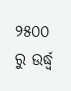୨୫୦୦ ରୁ ଉର୍ଦ୍ଧ୍ବ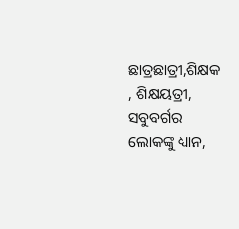ଛାତ୍ରଛାତ୍ରୀ,ଶିକ୍ଷକ , ଶିକ୍ଷୟତ୍ରୀ, ସବୁବର୍ଗର ଲୋକଙ୍କୁ ଧ୍ୟାନ,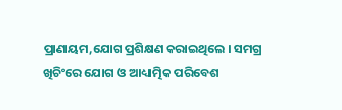ପ୍ରାଣାୟମ,ଯୋଗ ପ୍ରଶିକ୍ଷଣ କରାଇଥିଲେ । ସମଗ୍ର ଖିଚିଂରେ ଯୋଗ ଓ ଆଧ୍ୟାତ୍ମିକ ପରିବେଶ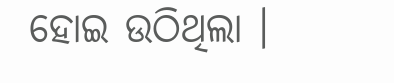ହୋଇ ଉଠିଥିଲା ।